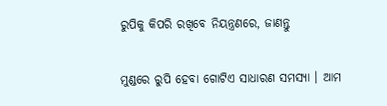ରୁପିକୁ କିପରି ରଖିବେ ନିୟନ୍ତ୍ରଣରେ, ଜାଣନ୍ତୁ

ମୁଣ୍ଡରେ ରୁପି ହେବା ଗୋଟିଏ ସାଧାରଣ ସମସ୍ୟା । ଆମ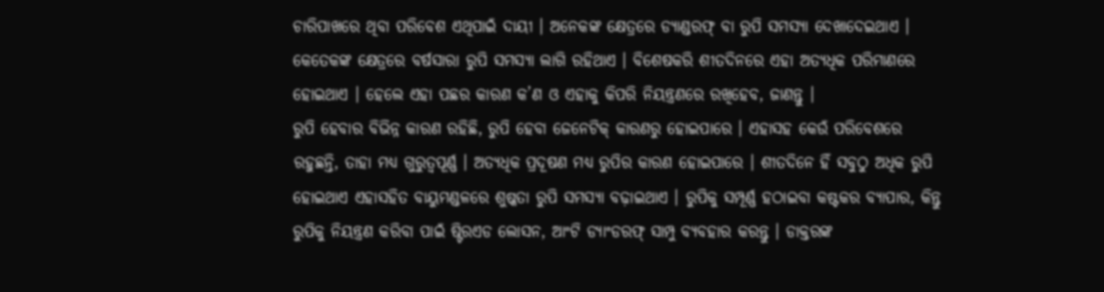ଚାରିପାଖରେ ଥିବା ପରିବେଶ ଏଥିପାଇଁ ଦାୟୀ । ଅନେକଙ୍କ କ୍ଷେତ୍ରରେ ଡ୍ୟାଣ୍ଡରଫ୍ ବା ରୁପି ସମସ୍ୟା ଦେଖାଦେଇଥାଏ । କେତେକଙ୍କ କ୍ଷେତ୍ରରେ ବର୍ଷସାରା ରୁପି ସମସ୍ୟା ଲାଗି ରହିଥାଏ । ବିଶେଷକରି ଶୀତଦିନରେ ଏହା ଅତ୍ୟଧିକ ପରିମାଣରେ ହୋଇଥାଏ । ହେଲେ ଏହା ପଛର କାରଣ କ’ଣ ଓ ଏହାକୁ କିପରି ନିୟନ୍ତ୍ରଣରେ ରଖିହେବ, ଜାଣନ୍ତୁ ।
ରୁପି ହେବାର ବିଭିନ୍ନ କାରଣ ରହିଛି, ରୁପି ହେବା ଜେନେଟିକ୍ କାରଣରୁ ହୋଇପାରେ । ଏହାସହ କେଉଁ ପରିବେଶରେ ରହୁଛନ୍ତି, ତାହା ମଧ୍ୟ ଗୁରୁତ୍ୱପୂର୍ଣ୍ଣ । ଅତ୍ୟଧିକ ପ୍ରଦୂଷଣ ମଧ୍ୟ ରୁପିର କାରଣ ହୋଇପାରେ । ଶୀତଦିନେ ହିଁ ସବୁଠୁ ଅଧିକ ରୁପି ହୋଇଥାଏ ଏହାସହିତ ବାୟୁମଣ୍ଡଳରେ ଶୁଷ୍କତା ରୁପି ସମସ୍ୟା ବଢ଼ାଇଥାଏ । ରୁପିକୁ ସମ୍ପୂର୍ଣ୍ଣ ହଠାଇବା କଷ୍ଟକର ବ୍ୟାପାର, କିନ୍ତୁ ରୁପିକୁ ନିୟନ୍ତ୍ରଣ କରିବା ପାଇଁ ଷ୍ଟିରଏଡ ଲୋସନ, ଆଂଟି ଡ୍ୟାଂଡରଫ୍ ସାମ୍ପୁ ବ୍ୟବହାର କରନ୍ତୁ । ଡାକ୍ତରଙ୍କ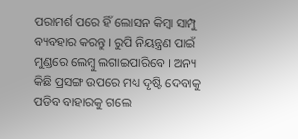ପରାମର୍ଶ ପରେ ହିଁ ଲୋସନ କିମ୍ବା ସାମ୍ପୁ ବ୍ୟବହାର କରନ୍ତୁ । ରୁପି ନିୟନ୍ତ୍ରଣ ପାଇଁ ମୁଣ୍ଡରେ ଲେମ୍ବୁ ଲଗାଇପାରିବେ । ଅନ୍ୟ କିଛି ପ୍ରସଙ୍ଗ ଉପରେ ମଧ୍ୟ ଦୃଷ୍ଟି ଦେବାକୁ ପଡିବ ବାହାରକୁ ଗଲେ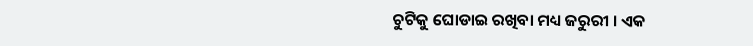ଚୁଟିକୁ ଘୋଡାଇ ରଖିବା ମଧ୍ୟ ଜରୁରୀ । ଏକ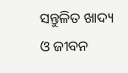ସନ୍ତୁଳିତ ଖାଦ୍ୟ ଓ ଜୀବନ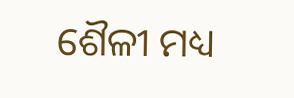ଶୈଳୀ ମଧ୍ୟ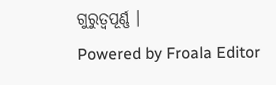ଗୁରୁତ୍ୱପୂର୍ଣ୍ଣ ।
Powered by Froala Editor